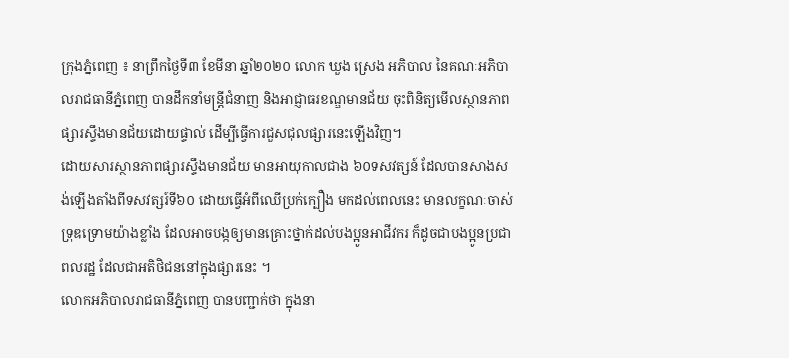ក្រុងភ្នំពេញ ៖ នាព្រឹកថ្ងៃទី៣ ខែមីនា ឆ្នាំ២០២០ លោក ឃួង ស្រេង អភិបាល នៃគណៈអភិបាលរាជធានីភ្នំពេញ បានដឹកនាំមន្ត្រីជំនាញ និងអាជ្ញាធរខណ្ឌមានជ័យ ចុះពិនិត្យមើលស្ថានភាពផ្សារស្ទឹងមានជ័យដោយផ្ទាល់ ដើម្បីធ្វើការជួសជុលផ្សារនេះឡើងវិញ។
ដោយសារស្ថានភាពផ្សារស្ទឹងមានជ័យ មានអាយុកាលជាង ៦០ទសវត្សន៍ ដែលបានសាងសង់ឡើងតាំងពីទសវត្សរ៍ទី៦០ ដោយធ្វើអំពីឈើប្រក់ក្បឿង មកដល់ពេលនេះ មានលក្ខណៈចាស់ទ្រុឌទ្រោមយ៉ាងខ្លាំង ដែលអាចបង្កឲ្យមានគ្រោះថ្នាក់ដល់បងប្អូនអាជីវករ ក៏ដូចជាបងប្អូនប្រជាពលរដ្ឋ ដែលជាអតិថិជននៅក្នុងផ្សារនេះ ។
លោកអភិបាលរាជធានីភ្នំពេញ បានបញ្ជាក់ថា ក្នុងនា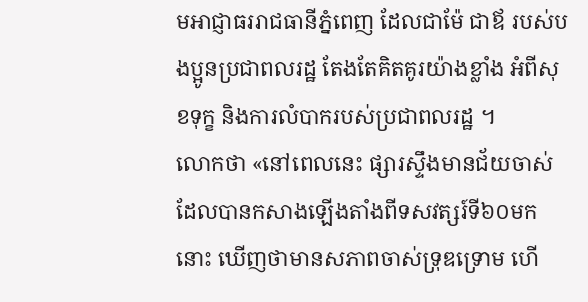មអាជ្ញាធររាជធានីភ្នំពេញ ដែលជាម៉ែ ជាឪ របស់បងប្អូនប្រជាពលរដ្ឋ តែងតែគិតគូរយ៉ាងខ្លាំង អំពីសុខទុក្ខ និងការលំបាករបស់ប្រជាពលរដ្ឋ ។
លោកថា «នៅពេលនេះ ផ្សារស្ទឹងមានជ័យចាស់ ដែលបានកសាងឡើងតាំងពីទសវត្សរ៍ទី៦០មកនោះ ឃើញថាមានសភាពចាស់ទ្រុឌទ្រោម ហើ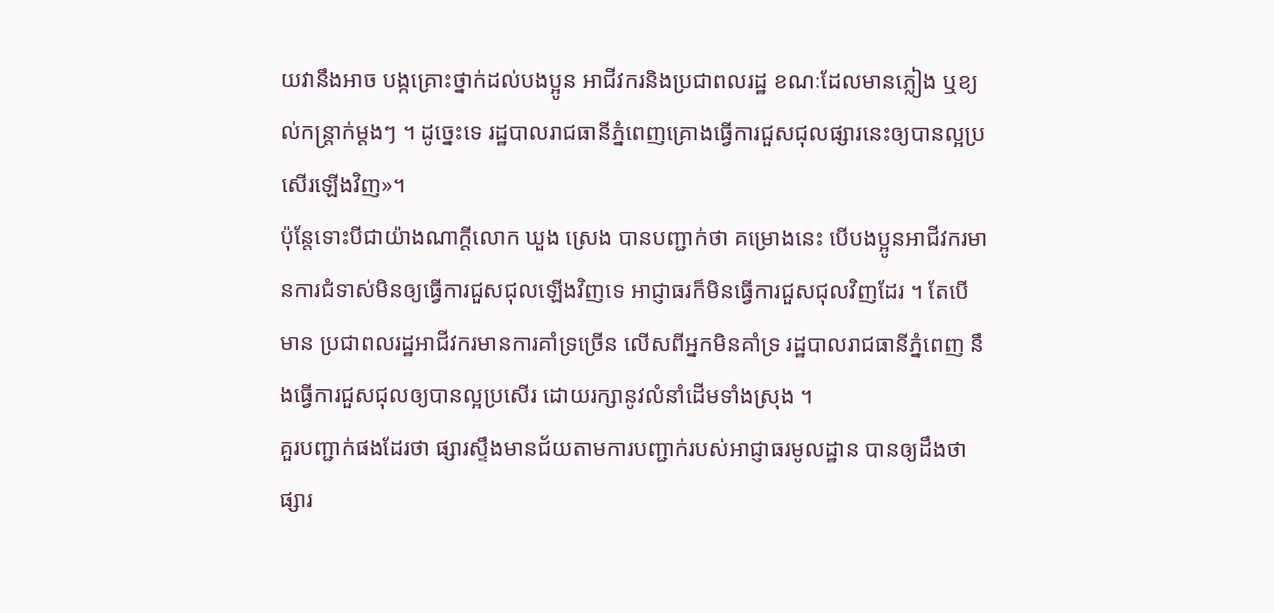យវានឹងអាច បង្កគ្រោះថ្នាក់ដល់បងប្អូន អាជីវករនិងប្រជាពលរដ្ឋ ខណៈដែលមានភ្លៀង ឬខ្យល់កន្ត្រាក់ម្តងៗ ។ ដូច្នេះទេ រដ្ឋបាលរាជធានីភ្នំពេញគ្រោងធ្វើការជួសជុលផ្សារនេះឲ្យបានល្អប្រសើរឡើងវិញ»។
ប៉ុន្តែទោះបីជាយ៉ាងណាក្តីលោក ឃួង ស្រេង បានបញ្ជាក់ថា គម្រោងនេះ បើបងប្អូនអាជីវករមានការជំទាស់មិនឲ្យធ្វើការជួសជុលឡើងវិញទេ អាជ្ញាធរក៏មិនធ្វើការជួសជុលវិញដែរ ។ តែបើមាន ប្រជាពលរដ្ឋអាជីវករមានការគាំទ្រច្រើន លើសពីអ្នកមិនគាំទ្រ រដ្ឋបាលរាជធានីភ្នំពេញ នឹងធ្វើការជួសជុលឲ្យបានល្អប្រសើរ ដោយរក្សានូវលំនាំដើមទាំងស្រុង ។
គួរបញ្ជាក់ផងដែរថា ផ្សារស្ទឹងមានជ័យតាមការបញ្ជាក់របស់អាជ្ញាធរមូលដ្ឋាន បានឲ្យដឹងថា ផ្សារ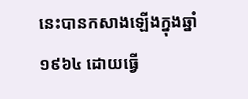នេះបានកសាងឡើងក្នុងឆ្នាំ១៩៦៤ ដោយធ្វើ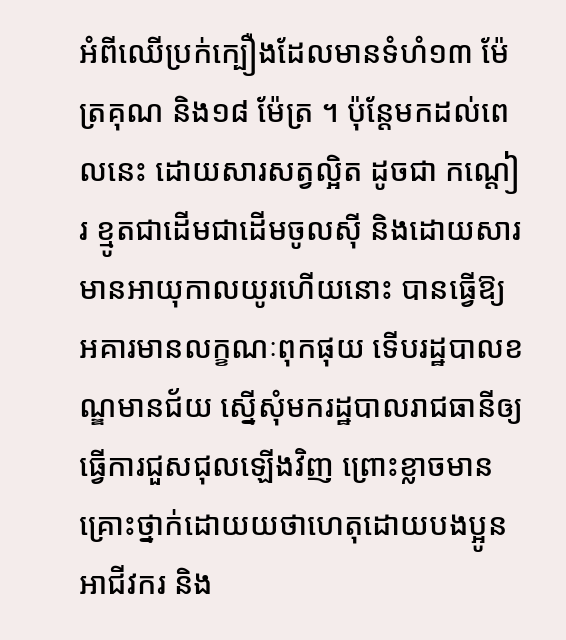អំពីឈើប្រក់ក្បឿងដែលមានទំហំ១៣ ម៉ែត្រគុណ និង១៨ ម៉ែត្រ ។ ប៉ុន្តែមកដល់ពេលនេះ ដោយសារសត្វល្អិត ដូចជា កណ្តៀរ ខ្មូតជាដើមជាដើមចូលស៊ី និងដោយសារមានអាយុកាលយូរហើយនោះ បានធ្វើឱ្យ អគារមានលក្ខណៈពុកផុយ ទើបរដ្ឋបាលខណ្ឌមានជ័យ ស្នើសុំមករដ្ឋបាលរាជធានីឲ្យធ្វើការជួសជុលឡើងវិញ ព្រោះខ្លាចមានគ្រោះថ្នាក់ដោយយថាហេតុដោយបងប្អូនអាជីវករ និង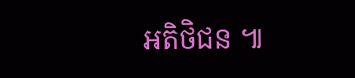អតិថិជន ៕